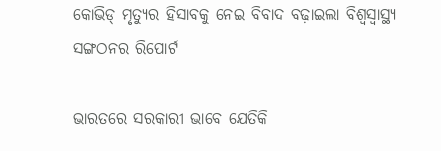କୋଭିଡ୍ ମୃତ୍ୟୁର ହିସାବକୁ ନେଇ ବିବାଦ ବଢ଼ାଇଲା ବିଶ୍ୱସ୍ୱାସ୍ଥ୍ୟ ସଙ୍ଗଠନର ରିପୋର୍ଟ

ଭାରତରେ ସରକାରୀ ଭାବେ ଯେତିକି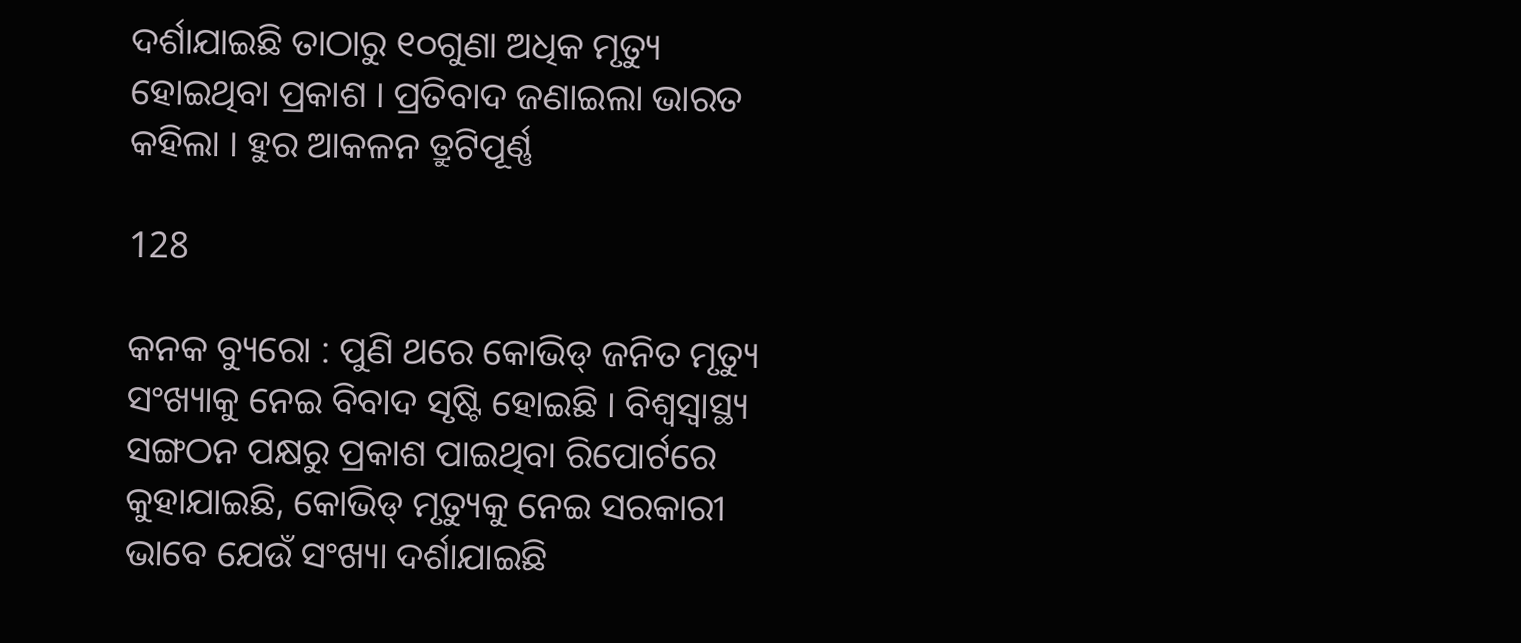ଦର୍ଶାଯାଇଛି ତାଠାରୁ ୧୦ଗୁଣା ଅଧିକ ମୃତ୍ୟୁ ହୋଇଥିବା ପ୍ରକାଶ । ପ୍ରତିବାଦ ଜଣାଇଲା ଭାରତ କହିଲା । ହୁର ଆକଳନ ତ୍ରୁଟିପୂର୍ଣ୍ଣ

128

କନକ ବ୍ୟୁରୋ : ପୁଣି ଥରେ କୋଭିଡ୍ ଜନିତ ମୃତ୍ୟୁ ସଂଖ୍ୟାକୁ ନେଇ ବିବାଦ ସୃଷ୍ଟି ହୋଇଛି । ବିଶ୍ୱସ୍ୱାସ୍ଥ୍ୟ ସଙ୍ଗଠନ ପକ୍ଷରୁ ପ୍ରକାଶ ପାଇଥିବା ରିପୋର୍ଟରେ କୁହାଯାଇଛି, କୋଭିଡ୍ ମୃତ୍ୟୁକୁ ନେଇ ସରକାରୀ ଭାବେ ଯେଉଁ ସଂଖ୍ୟା ଦର୍ଶାଯାଇଛି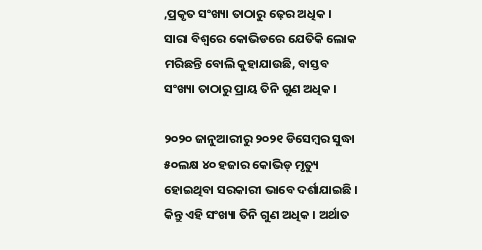,ପ୍ରକୃତ ସଂଖ୍ୟା ତାଠାରୁ ଢ଼େର ଅଧିକ । ସାରା ବିଶ୍ୱରେ କୋଭିଡରେ ଯେତିକି ଲୋକ ମରିଛନ୍ତି ବୋଲି କୁହାଯାଉଛି, ବାସ୍ତବ ସଂଖ୍ୟା ତାଠାରୁ ପ୍ରାୟ ତିନି ଗୁଣ ଅଧିକ ।

୨୦୨୦ ଜାନୁଆରୀରୁ ୨୦୨୧ ଡିସେମ୍ବର ସୁଦ୍ଧା ୫୦ଲକ୍ଷ ୪୦ ହଜାର କୋଭିଡ୍ ମୃତ୍ୟୁ ହୋଇଥିବା ସରକାରୀ ଭାବେ ଦର୍ଶାଯାଇଛି । କିନ୍ତୁ ଏହି ସଂଖ୍ୟା ତିନି ଗୁଣ ଅଧିକ । ଅର୍ଥାତ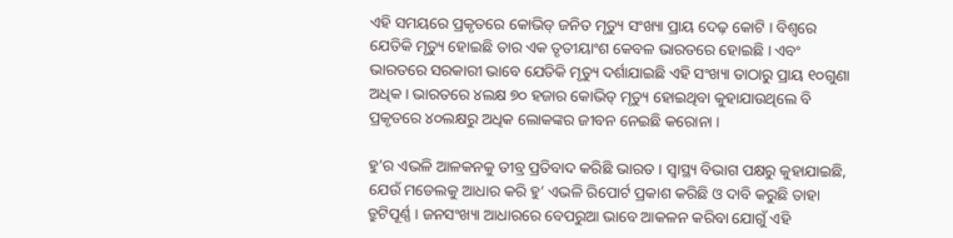ଏହି ସମୟରେ ପ୍ରକୃତରେ କୋଭିଡ୍ ଜନିତ ମୃତ୍ୟୁ ସଂଖ୍ୟା ପ୍ରାୟ ଦେଢ଼ କୋଟି । ବିଶ୍ୱରେ ଯେତିକି ମୃତ୍ୟୁ ହୋଇଛି ତାର ଏକ ତୃତୀୟାଂଶ କେବଳ ଭାରତରେ ହୋଇଛି । ଏବଂ ଭାରତରେ ସରକାରୀ ଭାବେ ଯେତିକି ମୃତ୍ୟୁ ଦର୍ଶାଯାଇଛି ଏହି ସଂଖ୍ୟା ତାଠାରୁ ପ୍ରାୟ ୧୦ଗୁଣା ଅଧିକ । ଭାରତରେ ୪ଲକ୍ଷ ୭୦ ହଜାର କୋଭିଡ୍ ମୃତ୍ୟୁ ହୋଇଥିବା କୁହାଯାଉଥିଲେ ବି ପ୍ରକୃତରେ ୪୦ଲକ୍ଷରୁ ଅଧିକ ଲୋକଙ୍କର ଜୀବନ ନେଇଛି କରୋନା ।

ହୁ’ର ଏଭଳି ଆଳକନକୁ ତୀବ୍ର ପ୍ରତିବାଦ କରିଛି ଭାରତ । ସ୍ୱାସ୍ଥ୍ୟ ବିଭାଗ ପକ୍ଷରୁ କୁହାଯାଇଛି, ଯେଉଁ ମଡେଲକୁ ଆଧାର କରି ହୁ’ ଏଭଳି ରିପୋର୍ଟ ପ୍ରକାଶ କରିଛି ଓ ଦାବି କରୁଛି ତାହା ତ୍ରୁଟିପୂର୍ଣ୍ଣ । ଜନସଂଖ୍ୟା ଆଧାରରେ ବେପରୁଆ ଭାବେ ଆକଳନ କରିବା ଯୋଗୁଁ ଏହି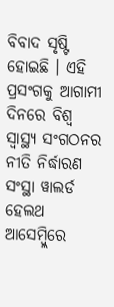ବିବାଦ ସୃଷ୍ଟି ହୋଇଛି । ଏହି ପ୍ରସଂଗକୁ ଆଗାମୀ ଦିନରେ ବିଶ୍ୱ ସ୍ୱାସ୍ଥ୍ୟ ସଂଗଠନର ନୀତି ନିର୍ଦ୍ଧାରଣ ସଂସ୍ଥା ୱାଲର୍ଡ ହେଲଥ ଆସେମ୍ବ୍ଲିରେ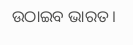ଉଠାଇବ ଭାରତ ।